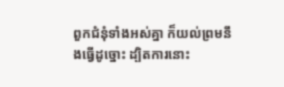ពួកជំនុំទាំងអស់គ្នា ក៏យល់ព្រមនឹងធ្វើដូច្នោះ ដ្បិតការនោះ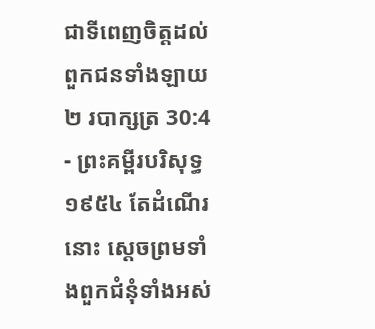ជាទីពេញចិត្តដល់ពួកជនទាំងឡាយ
២ របាក្សត្រ 30:4 - ព្រះគម្ពីរបរិសុទ្ធ ១៩៥៤ តែដំណើរនោះ ស្តេចព្រមទាំងពួកជំនុំទាំងអស់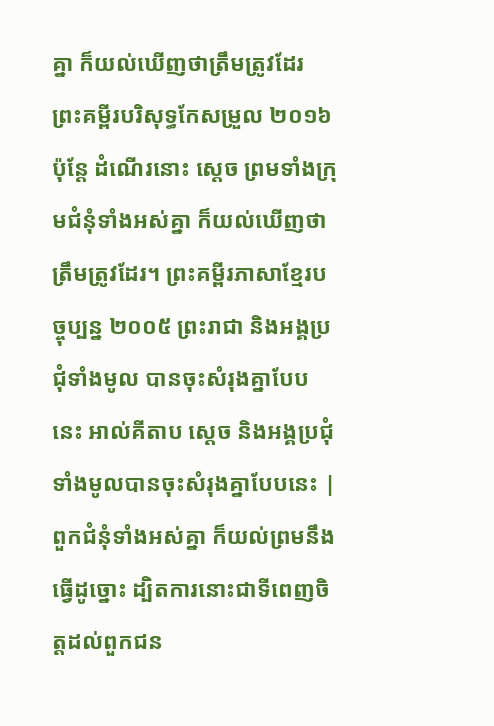គ្នា ក៏យល់ឃើញថាត្រឹមត្រូវដែរ ព្រះគម្ពីរបរិសុទ្ធកែសម្រួល ២០១៦ ប៉ុន្តែ ដំណើរនោះ ស្តេច ព្រមទាំងក្រុមជំនុំទាំងអស់គ្នា ក៏យល់ឃើញថាត្រឹមត្រូវដែរ។ ព្រះគម្ពីរភាសាខ្មែរបច្ចុប្បន្ន ២០០៥ ព្រះរាជា និងអង្គប្រជុំទាំងមូល បានចុះសំរុងគ្នាបែបនេះ អាល់គីតាប ស្តេច និងអង្គប្រជុំទាំងមូលបានចុះសំរុងគ្នាបែបនេះ |
ពួកជំនុំទាំងអស់គ្នា ក៏យល់ព្រមនឹងធ្វើដូច្នោះ ដ្បិតការនោះជាទីពេញចិត្តដល់ពួកជន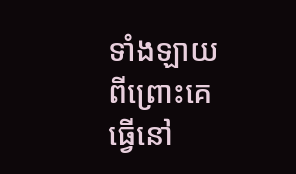ទាំងឡាយ
ពីព្រោះគេធ្វើនៅ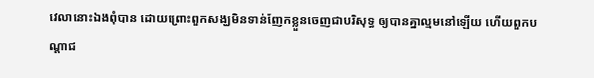វេលានោះឯងពុំបាន ដោយព្រោះពួកសង្ឃមិនទាន់ញែកខ្លួនចេញជាបរិសុទ្ធ ឲ្យបានគ្នាល្មមនៅឡើយ ហើយពួកបណ្តាជ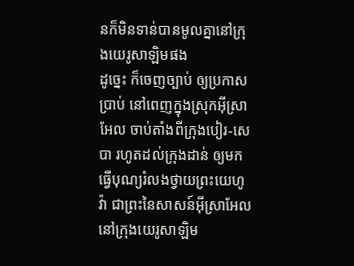នក៏មិនទាន់បានមូលគ្នានៅក្រុងយេរូសាឡិមផង
ដូច្នេះ ក៏ចេញច្បាប់ ឲ្យប្រកាសប្រាប់ នៅពេញក្នុងស្រុកអ៊ីស្រាអែល ចាប់តាំងពីក្រុងបៀរ-សេបា រហូតដល់ក្រុងដាន់ ឲ្យមកធ្វើបុណ្យរំលងថ្វាយព្រះយេហូវ៉ា ជាព្រះនៃសាសន៍អ៊ីស្រាអែល នៅក្រុងយេរូសាឡិម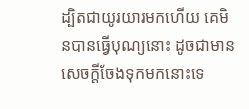ដ្បិតជាយូរយារមកហើយ គេមិនបានធ្វើបុណ្យនោះ ដូចជាមានសេចក្ដីចែងទុកមកនោះទេ